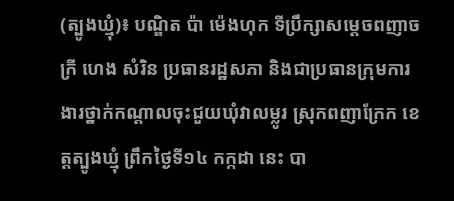(ត្បូងឃ្មុំ)៖ បណ្ឌិត ប៉ា ម៉េងហុក ទីប្រឹក្សាសម្តេចពញាចក្រី ហេង សំរិន ប្រធានរដ្ឋសភា និងជាប្រធានក្រុមការងារថ្នាក់កណ្តាលចុះជួយឃុំវាលម្លូរ ស្រុកពញាក្រែក ខេត្តត្បូងឃ្មុំ ព្រឹកថ្ងៃទី១៤ កក្កដា នេះ បា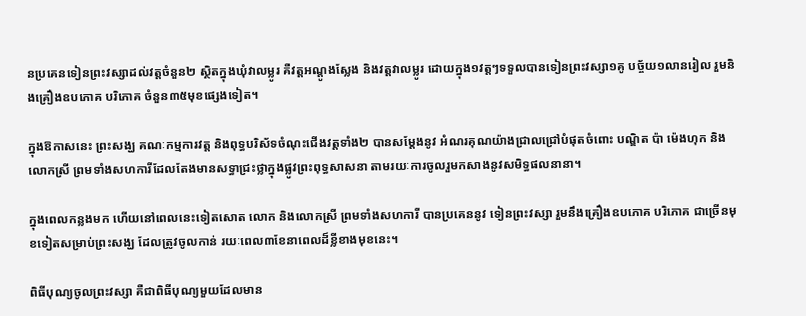នប្រគេនទៀនព្រះវស្សាដល់វត្តចំនួន២ ស្ថិតក្នុងឃុំវាលម្លូរ គឺវត្តអណ្តូងស្លែង និងវត្តវាលម្លូរ ដោយក្នុង១វត្តៗទទួលបានទៀនព្រះវស្សា១គូ បច្ច័យ១លានរៀល រួមនិងគ្រឿងឧបភោគ បរិភោគ ចំនួន៣៥មុខផ្សេងទៀត។

ក្នុងឱកាសនេះ ព្រះសង្ឃ គណៈកម្មការវត្ត និងពុទ្ធបរិស័ទចំណុះជើងវត្តទាំង២ បានសម្តែងនូវ អំណរគុណយ៉ាងជ្រាលជ្រៅបំផុតចំពោះ បណ្ឌិត ប៉ា ម៉េងហុក និងលោកស្រី ព្រមទាំងសហការីដែលតែងមានសទ្ធាជ្រះថ្លាក្នុងផ្លូវព្រះពុទ្ធសាសនា តាមរយៈការចូលរួមកសាងនូវសមិទ្ធផលនានា។

ក្នុងពេលកន្លងមក ហើយនៅពេលនេះទៀតសោត លោក និងលោកស្រី ព្រមទាំងសហការី បានប្រគេននូវ ទៀនព្រះវស្សា រួមនឹងគ្រឿងឧបភោគ បរិភោគ ជាច្រើនមុខទៀតសម្រាប់ព្រះសង្ឃ ដែលត្រូវចូលកាន់ រយៈពេល៣ខែនាពេលដ៏ខ្លីខាងមុខនេះ។

ពិធីបុណ្យចូលព្រះវស្សា គឺជាពិធីបុណ្យមួយដែលមាន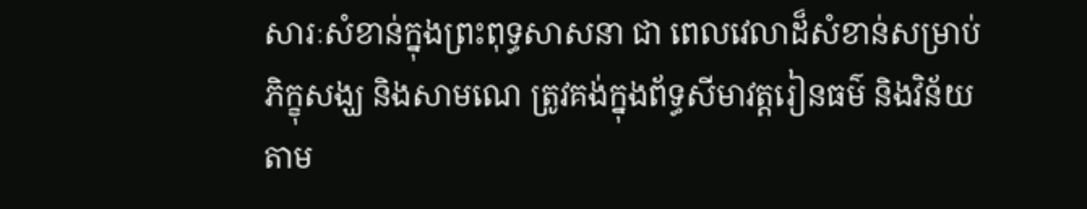សារៈសំខាន់ក្នុងព្រះពុទ្ធសាសនា ជា ពេលវេលាដ៏សំខាន់សម្រាប់ភិក្ខុសង្ឃ និងសាមណេ ត្រូវគង់ក្នុងព័ទ្ធសីមាវត្តរៀនធម៌ និងវិន័យ តាម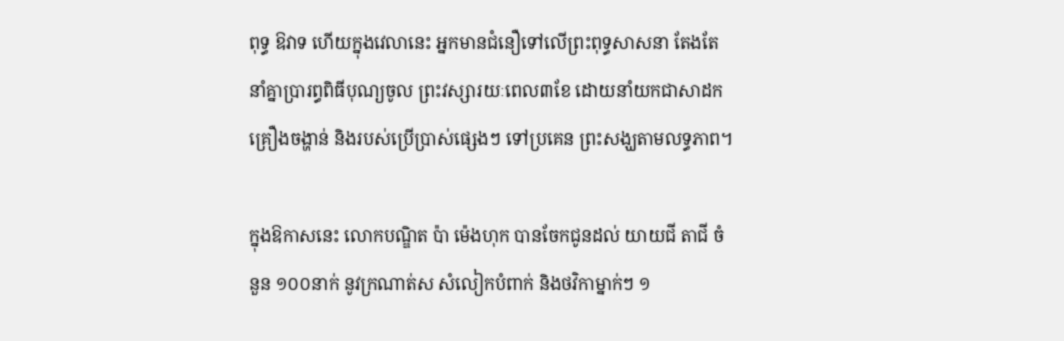ពុទ្ធ ឱវាទ ហើយក្នុងវេលានេះ អ្នកមានជំនឿទៅលើព្រះពុទ្ធសាសនា តែងតែនាំគ្នាប្រារព្ធពិធីបុណ្យចូល ព្រះវស្សារយៈពេល៣ខែ ដោយនាំយកជាសាដក គ្រឿងចង្ហាន់ និងរបស់ប្រើប្រាស់ផ្សេងៗ ទៅប្រគេន ព្រះសង្ឃតាមលទ្ធភាព។

ក្នុងឱកាសនេះ លោកបណ្ឌិត ប៉ា ម៉េងហុក បានចែកជូនដល់ យាយជី តាជី ចំនួន ១០០នាក់ នូវក្រណាត់ស សំលៀកបំពាក់ និងថវិកាម្នាក់ៗ ១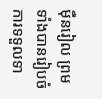ម៉ឺនរៀល ព្រមទាំងបានរៀបចំការទទួលទា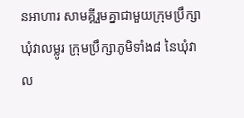នអាហារ សាមគ្គីរួមគ្នាជាមួយក្រុមប្រឹក្សាឃុំវាលម្លូរ ក្រុមប្រឹក្សាភូមិទាំង៨ នៃឃុំវាល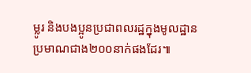ម្លូរ និងបងប្អូនប្រជាពលរដ្ឋក្នុងមូលដ្ឋានប្រមាណជាង២០០នាក់ផងដែរ៕